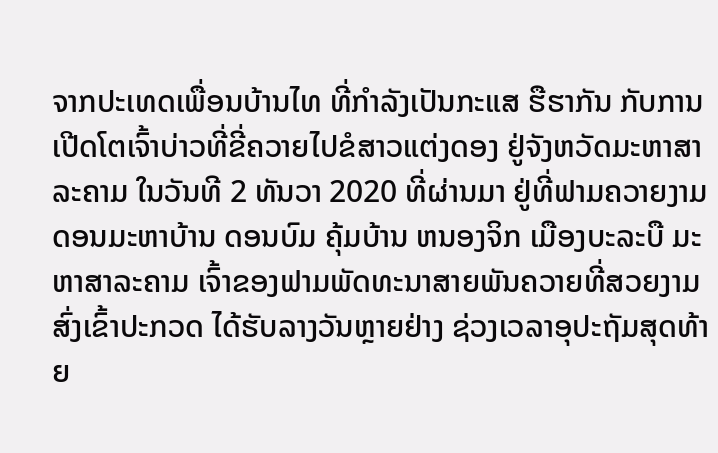ຈາກປະເທດເພື່ອນບ້ານໄທ ທີ່ກຳລັງເປັນກະແສ ຮືຮາກັນ ກັບການເປີດໂຕເຈົ້າບ່າວທີ່ຂີ່ຄວາຍໄປຂໍສາວແຕ່ງດອງ ຢູ່ຈັງຫວັດມະຫາສາລະຄາມ ໃນວັນທີ 2 ທັນວາ 2020 ທີ່ຜ່ານມາ ຢູ່ທີ່ຟາມຄວາຍງາມດອນມະຫາບ້ານ ດອນບົມ ຄຸ້ມບ້ານ ຫນອງຈິກ ເມືອງບະລະບື ມະຫາສາລະຄາມ ເຈົ້າຂອງຟາມພັດທະນາສາຍພັນຄວາຍທີ່ສວຍງາມ ສົ່ງເຂົ້າປະກວດ ໄດ້ຮັບລາງວັນຫຼາຍຢ່າງ ຊ່ວງເວລາອຸປະຖັມສຸດທ້າຍ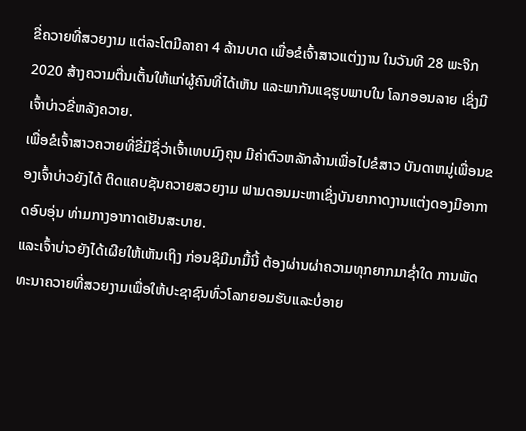ຂີ່ຄວາຍທີ່ສວຍງາມ ແຕ່ລະໂຕມີລາຄາ 4 ລ້ານບາດ ເພື່ອຂໍເຈົ້າສາວແຕ່ງງານ ໃນວັນທີ 28 ພະຈິກ 2020 ສ້າງຄວາມຕື່ນເຕັ້ນໃຫ້ແກ່ຜູ້ຄົນທີ່ໄດ້ເຫັນ ແລະພາກັນແຊຮູບພາບໃນ ໂລກອອນລາຍ ເຊິ່ງມີເຈົ້າບ່າວຂີ່ຫລັງຄວາຍ.
ເພື່ອຂໍເຈົ້າສາວຄວາຍທີ່ຂີ່ມີຊື່ວ່າເຈົ້າເທບມົງຄຸນ ມີຄ່າຕົວຫລັກລ້ານເພື່ອໄປຂໍສາວ ບັນດາຫມູ່ເພື່ອນຂອງເຈົ້າບ່າວຍັງໄດ້ ຕິດແຄບຊັນຄວາຍສວຍງາມ ຟາມດອນມະຫາເຊິ່ງບັນຍາກາດງານແຕ່ງດອງມີອາກາດອົບອຸ່ນ ທ່າມກາງອາກາດເຢັນສະບາຍ.
ແລະເຈົ້າບ່າວຍັງໄດ້ເຜີຍໃຫ້ເຫັນເຖິງ ກ່ອນຊິມີມາມື້ນີ້ ຕ້ອງຜ່ານຜ່າຄວາມທຸກຍາກມາຊໍ່າໃດ ການພັດທະນາຄວາຍທີ່ສວຍງາມເພື່ອໃຫ້ປະຊາຊົນທົ່ວໂລກຍອມຮັບແລະບໍ່ອາຍ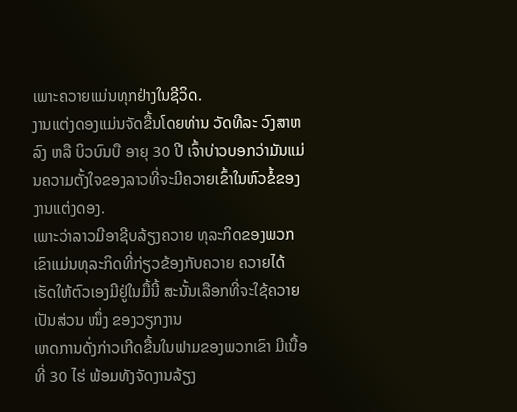ເພາະຄວາຍແມ່ນທຸກຢ່າງໃນຊີວິດ.
ງານແຕ່ງດອງແມ່ນຈັດຂື້ນໂດຍທ່ານ ວັດທີລະ ວົງສາຫລົງ ຫລື ບິວບົນບື ອາຍຸ 30 ປີ ເຈົ້າບ່າວບອກວ່າມັນແມ່ນຄວາມຕັ້ງໃຈຂອງລາວທີ່ຈະມີຄວາຍເຂົ້າໃນຫົວຂໍ້ຂອງງານແຕ່ງດອງ.
ເພາະວ່າລາວມີອາຊີບລ້ຽງຄວາຍ ທຸລະກິດຂອງພວກເຂົາແມ່ນທຸລະກິດທີ່ກ່ຽວຂ້ອງກັບຄວາຍ ຄວາຍໄດ້ເຮັດໃຫ້ຕົວເອງມີຢູ່ໃນມື້ນີ້ ສະນັ້ນເລືອກທີ່ຈະໃຊ້ຄວາຍເປັນສ່ວນ ໜຶ່ງ ຂອງວຽກງານ
ເຫດການດັ່ງກ່າວເກີດຂື້ນໃນຟາມຂອງພວກເຂົາ ມີເນື້ອທີ່ 30 ໄຮ່ ພ້ອມທັງຈັດງານລ້ຽງ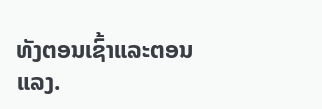ທັງຕອນເຊົ້າແລະຕອນແລງ.